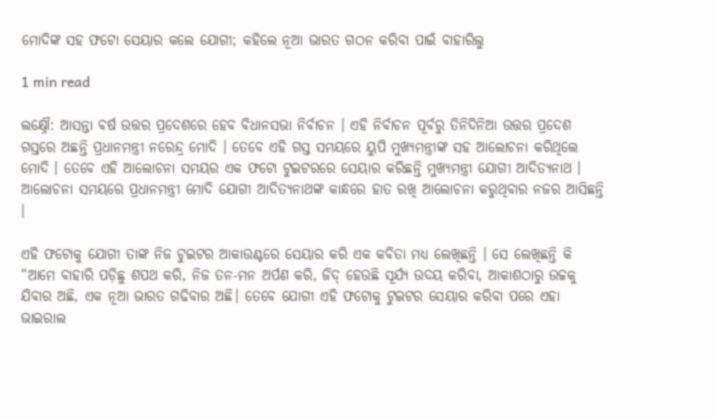ମୋଦିଙ୍କ ସହ ଫଟୋ ସେୟାର କଲେ ଯୋଗୀ; କହିଲେ ନୂଆ ଭାରତ ଗଠନ କରିବା ପାଇଁ ବାହାରିଲୁ

1 min read

ଲକ୍ଷ୍ନୌ: ଆସନ୍ତା ବର୍ଷ ଉତ୍ତର ପ୍ରଦେଶରେ ହେବ ବିଧାନସଭା ନିର୍ବାଚନ । ଏହି ନିର୍ବାଚନ ପୂର୍ବରୁ ତିନିଦିନିଆ ଉତ୍ତର ପ୍ରଦେଶ ଗସ୍ତରେ ଅଛନ୍ତି ପ୍ରଧାନମନ୍ତ୍ରୀ ନରେନ୍ଦ୍ର ମୋଦି । ତେବେ ଏହି ଗସ୍ତ ସମୟରେ ୟୁପି ମୁଖ୍ୟମନ୍ତ୍ରୀଙ୍କ ସହ ଆଲୋଚନା କରିଥିଲେ ମୋଦି । ତେବେ ଏହି ଆଲୋଚନା ସମୟର ଏକ ଫଟୋ ଟୁଇଟରରେ ସେୟାର କରିଛନ୍ତି ମୁଖ୍ୟମନ୍ତ୍ରୀ ଯୋଗୀ ଆଦିତ୍ୟନାଥ । ଆଲୋଚନା ସମୟରେ ପ୍ରଧାନମନ୍ତ୍ରୀ ମୋଦି ଯୋଗୀ ଆଦିତ୍ୟନାଥଙ୍କ କାନ୍ଧରେ ହାତ ରଖି ଆଲୋଚନା କରୁଥିବାର ନଜର ଆସିଛନ୍ତି ।

ଏହି ଫଟୋକୁ ଯୋଗୀ ତାଙ୍କ ନିଜ ଟୁଇଟର ଆକାଉଣ୍ଟରେ ସେୟାର କରି ଏକ କବିତା ମଧ୍ୟ ଲେଖିଛନ୍ତି । ସେ ଲେଖିଛନ୍ତି କି “ଆମେ ବାହାରି ପଡ଼ିଛୁ ଶପଥ କରି, ନିଜ ତନ-ମନ ଅର୍ପଣ କରି, ଜିଦ୍‌ ହେଉଛି ସୂର୍ଯ୍ୟ ଉଦୟ କରିବା, ଆକାଶଠାରୁ ଉଚ୍ଚକୁ ଯିବାର ଅଛି, ଏକ ନୂଆ ଭାରତ ଗଢିବାର ଅଛି। ତେବେ ଯୋଗୀ ଏହି ଫଟୋକୁ ଟୁଇଟର ସେୟାର କରିବା ପରେ ଏହା ଭାଇରାଲ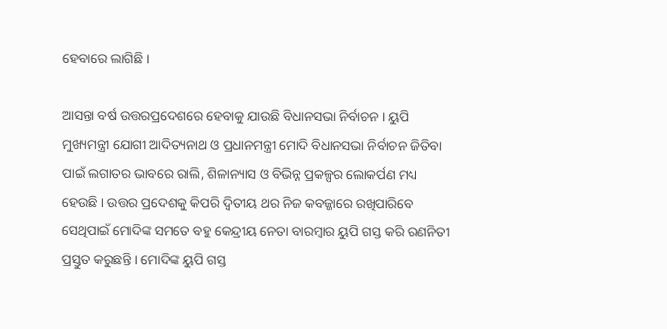ହେବାରେ ଲାଗିଛି ।

ଆସନ୍ତା ବର୍ଷ ଉତ୍ତରପ୍ରଦେଶରେ ହେବାକୁ ଯାଉଛି ବିଧାନସଭା ନିର୍ବାଚନ । ୟୁପି ମୁଖ୍ୟମନ୍ତ୍ରୀ ଯୋଗୀ ଆଦିତ୍ୟନାଥ ଓ ପ୍ରଧାନମନ୍ତ୍ରୀ ମୋଦି ବିଧାନସଭା ନିର୍ବାଚନ ଜିତିବା ପାଇଁ ଲଗାତର ଭାବରେ ରାଲି, ଶିଳାନ୍ୟାସ ଓ ବିଭିନ୍ନ ପ୍ରକଳ୍ପର ଲୋକର୍ପଣ ମଧ୍ୟ ହେଉଛି । ଉତ୍ତର ପ୍ରଦେଶକୁ କିପରି ଦ୍ବିତୀୟ ଥର ନିଜ କବଜ୍ଜାରେ ରଖିପାରିବେ ସେଥିପାଇଁ ମୋଦିଙ୍କ ସମତେ ବହୁ କେନ୍ଦ୍ରୀୟ ନେତା ବାରମ୍ବାର ୟୁପି ଗସ୍ତ କରି ରଣନିତୀ ପ୍ରସ୍ତୁତ କରୁଛନ୍ତି । ମୋଦିଙ୍କ ୟୁପି ଗସ୍ତ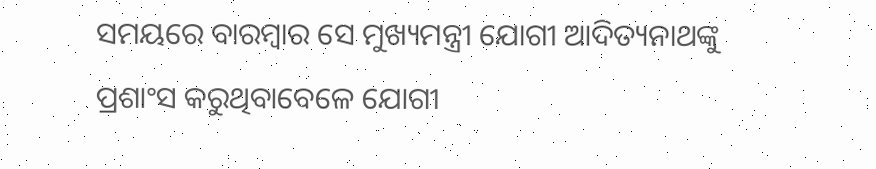ସମୟରେ ବାରମ୍ବାର ସେ ମୁଖ୍ୟମନ୍ତ୍ରୀ ଯୋଗୀ ଆଦିତ୍ୟନାଥଙ୍କୁ ପ୍ରଶାଂସ କରୁଥିବାବେଳେ ଯୋଗୀ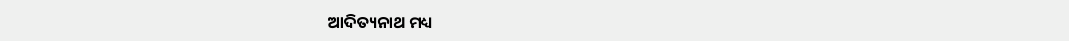ଆଦିତ୍ୟନାଥ ମଧ୍ୟ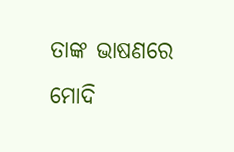ତାଙ୍କ ଭାଷଣରେ ମୋଦି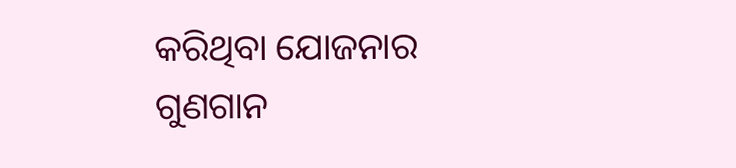କରିଥିବା ଯୋଜନାର ଗୁଣଗାନ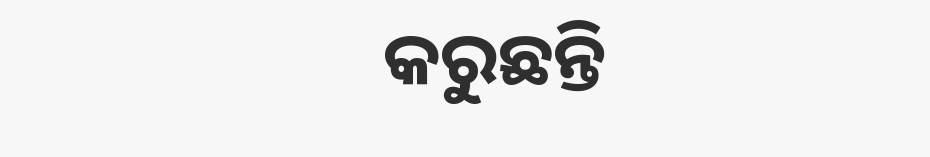କରୁଛନ୍ତି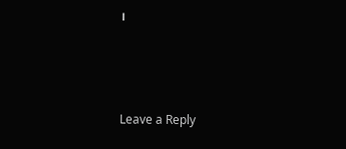।



Leave a Reply